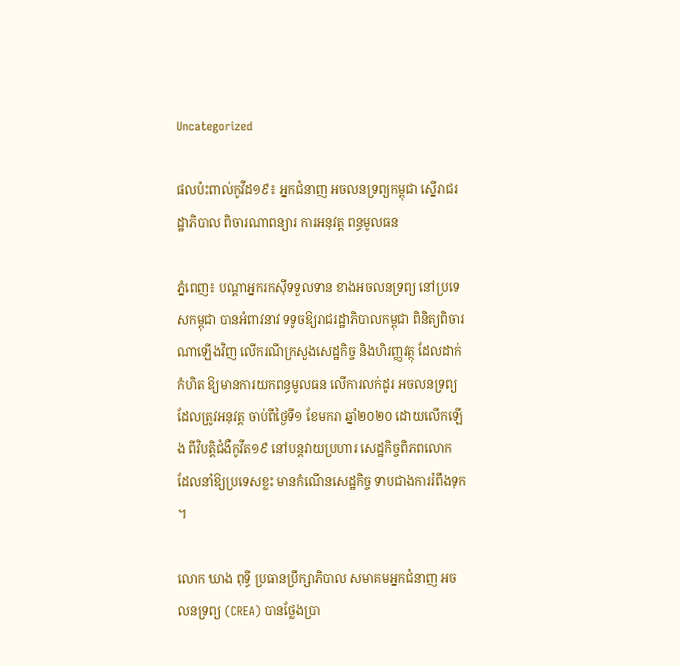Uncategorized

ផលប៉ះពាល់កូវីដ១៩៖ អ្នកជំនាញ អចលនទ្រព្យកម្ពុជា ស្នើរាជរដ្ឋាភិបាល ពិចារណាពន្យារ ការអនុវត្ត ពន្ធមូលធន

ភ្នំពេញ៖ បណ្តាអ្នករកស៊ីទទួលទាន ខាងអចលនទ្រព្យ នៅប្រទេសកម្ពុជា បានអំពាវនាវ ទទូចឱ្យរាជរដ្ឋាភិបាលកម្ពុជា ពិនិត្យពិចារណាឡើងវិញ លើករណីក្រសួងសេដ្ឋកិច្ច និងហិរញ្ញវត្ថុ ដែលដាក់កំហិត ឱ្យមានការយកពន្ធមូលធន លើការលក់ដូរ អចលនទ្រព្យ ដែលត្រូវអនុវត្ត ចាប់ពីថ្ងៃទី១ ខែមករា ឆ្នាំ២០២០ ដោយលើកឡើង ពីវិបត្តិជំងឺកូវីត១៩ នៅបន្តវាយប្រហារ សេដ្ឋកិច្ចពិភពលោក ដែលនាំឱ្យប្រទេសខ្លះ មានកំណើនសេដ្ឋកិច្ច ទាបជាងការរំពឹងទុក។

លោក ឃាង ពុទ្ធី ប្រធានប្រឹក្សាភិបាល សមាគមអ្នកជំនាញ អចលនទ្រព្យ (CREA) បានថ្លែងប្រា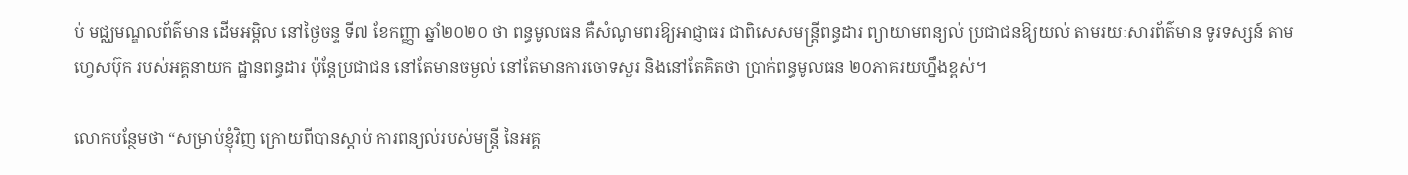ប់ មជ្ឈមណ្ឌលព័ត៌មាន ដើមអម្ពិល នៅថ្ងៃចន្ទ ទី៧ ខែកញ្ញា ឆ្នាំ២០២០ ថា ពន្ធមូលធន គឺសំណូមពរឱ្យអាជ្ញាធរ ជាពិសេសមន្រ្តីពន្ធដារ ព្យាយាមពន្យល់ ប្រជាជនឱ្យយល់ តាមរយៈសារព័ត៌មាន ទូរទស្សន៍ តាមហ្វេសប៊ុក របស់អគ្គនាយក ដ្ឋានពន្ធដារ ប៉ុន្តែប្រជាជន នៅតែមានចម្ងល់ នៅតែមានការចោទសួរ និងនៅតែគិតថា ប្រាក់ពន្ធមូលធន ២០ភាគរយហ្នឹងខ្ពស់។

លោកបន្ថែមថា “សម្រាប់ខ្ញុំវិញ ក្រោយពីបានស្តាប់ ការពន្យល់របស់មន្រ្តី នៃអគ្គ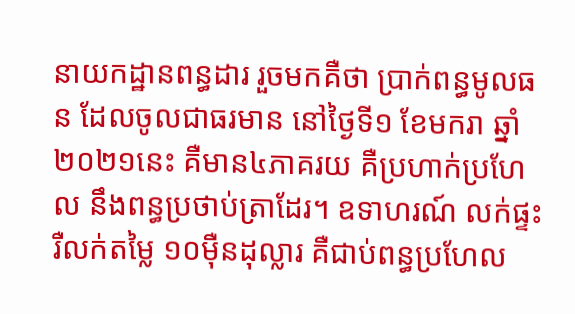នាយកដ្ឋានពន្ធដារ រួចមកគឺថា ប្រាក់ពន្ធមូលធន ដែលចូលជាធរមាន នៅថ្ងៃទី១ ខែមករា ឆ្នាំ២០២១នេះ គឺមាន៤ភាគរយ គឺប្រហាក់ប្រហែល នឹងពន្ធប្រថាប់ត្រាដែរ។ ឧទាហរណ៍ លក់ផ្ទះរឺលក់តម្លៃ ១០ម៉ឺនដុល្លារ គឺជាប់ពន្ធប្រហែល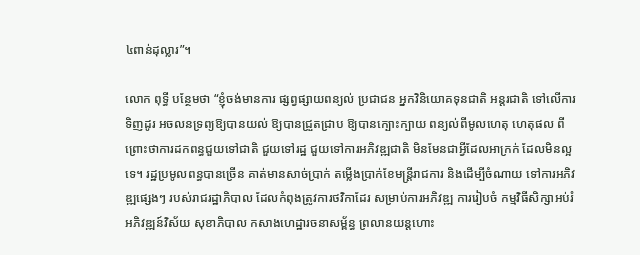៤ពាន់ដុល្លារ”។

លោក ពុទ្ធី បន្ថែមថា “ខ្ញុំចង់មានការ ផ្សព្វផ្សាយពន្យល់ ប្រជាជន អ្នកវិនិយោគទុនជាតិ អន្តរជាតិ ទៅលើការទិញដូរ អចលនទ្រព្យឱ្យបានយល់ ឱ្យបានជ្រួតជ្រាប ឱ្យបានក្បោះក្បាយ ពន្យល់ពីមូលហេតុ ហេតុផល ពីព្រោះថាការដកពន្ធជួយទៅជាតិ ជួយទៅរដ្ឋ ជួយទៅការអភិវឌ្ឍជាតិ មិនមែនជាអ្វីដែលអាក្រក់ ដែលមិនល្អទេ។ រដ្ឋប្រមូលពន្ធបានច្រើន គាត់មានសាច់ប្រាក់ តម្លើងប្រាក់ខែមន្រ្តីរាជការ និងដើម្បីចំណាយ ទៅការអភិវឌ្ឍផ្សេងៗ របស់រាជរដ្ឋាភិបាល ដែលកំពុងត្រូវការថវិកាដែរ សម្រាប់ការអភិវឌ្ឍ ការរៀបចំ កម្មវិធីសិក្សាអប់រំ អភិវឌ្ឍន៍វិស័យ សុខាភិបាល កសាងហេដ្ឋារចនាសម្ព័ន្ធ ព្រលានយន្តហោះ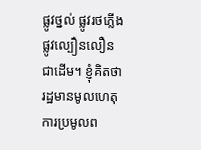ផ្លូវថ្នល់ ផ្លូវរថភ្លើង ផ្លូវល្បឿនលឿន ជាដើម។ ខ្ញុំគិតថា រដ្ឋមានមូលហេតុ ការប្រមូលព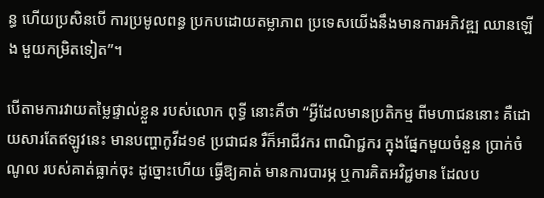ន្ធ ហើយប្រសិនបើ ការប្រមូលពន្ធ ប្រកបដោយតម្លាភាព ប្រទេសយើងនឹងមានការអភិវឌ្ឍ ឈានឡើង មួយកម្រិតទៀត”។

បើតាមការវាយតម្លៃផ្ទាល់ខ្លួន របស់លោក ពុទ្ធី នោះគឺថា “អ្វីដែលមានប្រតិកម្ម ពីមហាជននោះ គឺដោយសារតែឥឡូវនេះ មានបញ្ហាកូវីដ១៩ ប្រជាជន រឺក៏អាជីវករ ពាណិជ្ជករ ក្នុងផ្នែកមួយចំនួន ប្រាក់ចំណូល របស់គាត់ធ្លាក់ចុះ ដូច្នោះហើយ ធ្វើឱ្យគាត់ មានការបារម្ភ ឬការគិតអវិជ្ជមាន ដែលប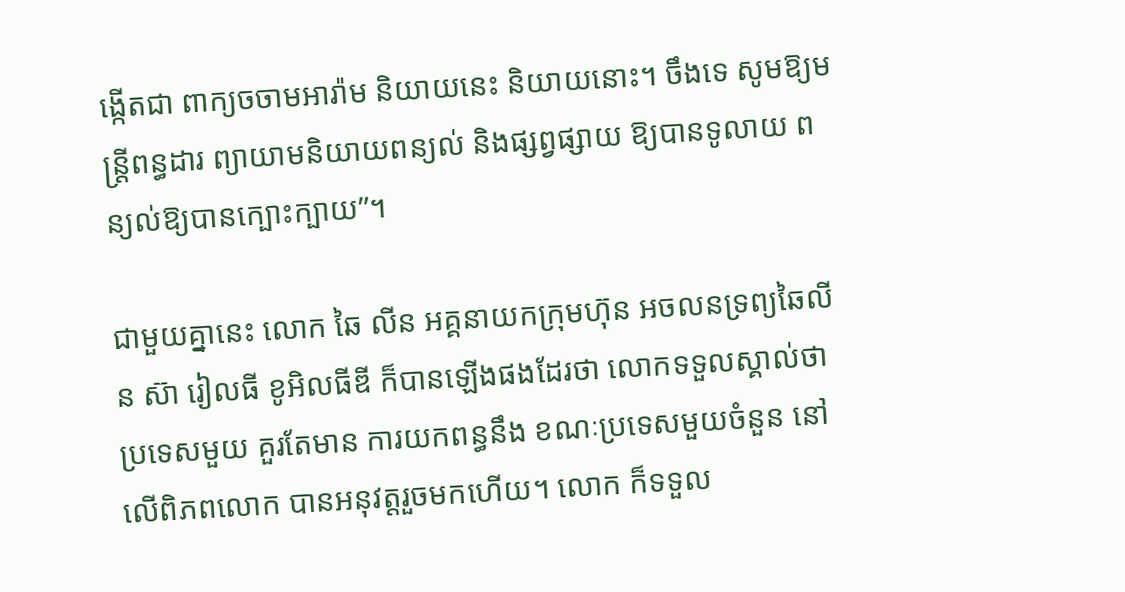ង្កើតជា ពាក្យចចាមអារ៉ាម និយាយនេះ និយាយនោះ។ ចឹងទេ សូមឱ្យមន្រ្តីពន្ធដារ ព្យាយាមនិយាយពន្យល់ និងផ្សព្វផ្សាយ ឱ្យបានទូលាយ ពន្យល់ឱ្យបានក្បោះក្បាយ”។

ជាមួយគ្នានេះ លោក ឆៃ លីន អគ្គនាយកក្រុមហ៊ុន អចលនទ្រព្យឆៃលីន ស៊ា រៀលធី ខូអិលធីឌី ក៏បានឡើងផងដែរថា លោកទទួលស្គាល់ថា ប្រទេសមួយ គួរតែមាន ការយកពន្ធនឹង ខណៈប្រទេសមួយចំនួន នៅលើពិភពលោក បានអនុវត្តរួចមកហើយ។ លោក ក៏ទទួល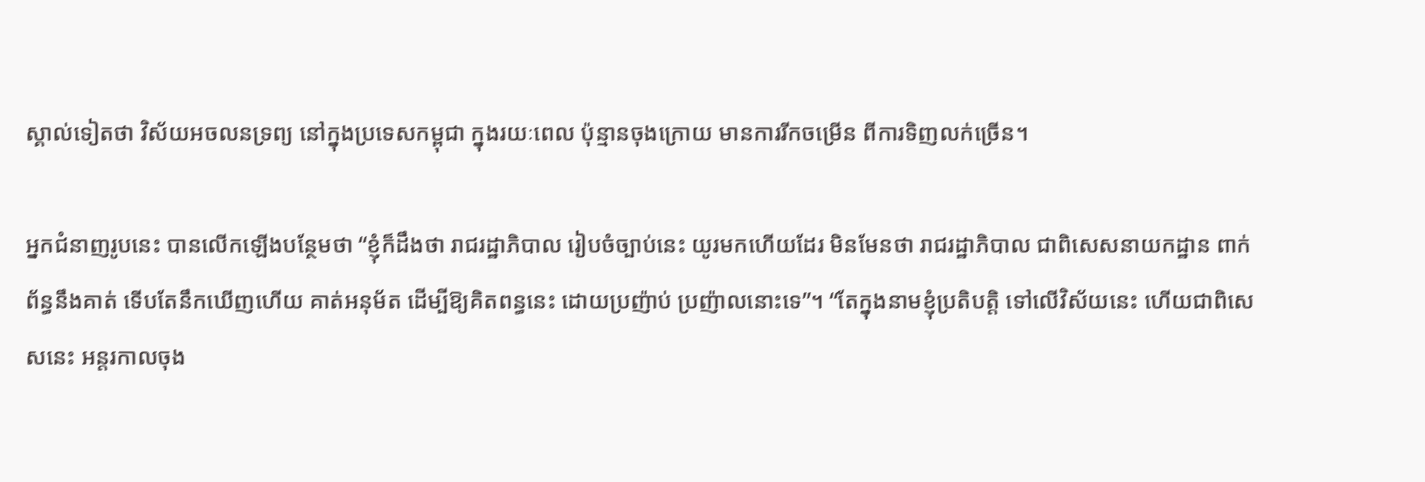ស្គាល់ទៀតថា វិស័យអចលនទ្រព្យ នៅក្នុងប្រទេសកម្ពុជា ក្នុងរយៈពេល ប៉ុន្មានចុងក្រោយ មានការរីកចម្រើន ពីការទិញលក់ច្រើន។

អ្នកជំនាញរូបនេះ បានលើកឡើងបន្ថែមថា “ខ្ញុំក៏ដឹងថា រាជរដ្ឋាភិបាល រៀបចំច្បាប់នេះ យូរមកហើយដែរ មិនមែនថា រាជរដ្ឋាភិបាល ជាពិសេសនាយកដ្ឋាន ពាក់ព័ន្ធនឹងគាត់ ទើបតែនឹកឃើញហើយ គាត់អនុម័ត ដើម្បីឱ្យគិតពន្ធនេះ ដោយប្រញ៉ាប់ ប្រញ៉ាលនោះទេ”។ “តែក្នុងនាមខ្ញុំប្រតិបត្តិ ទៅលើវិស័យនេះ ហើយជាពិសេសនេះ អន្តរកាលចុង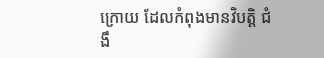ក្រោយ ដែលកំពុងមានវិបត្តិ ជំងឹ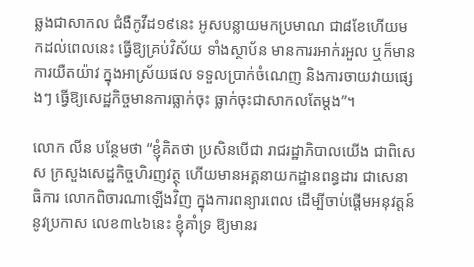ឆ្លងជាសាកល ជំងឺកូវីដ១៩នេះ អូសបន្លាយមកប្រមាណ ជា៨ខែហើយមកដល់ពេលនេះ ធ្វើឱ្យគ្រប់វិស័យ ទាំងស្ថាប័ន មានការរអាក់រអួល ឬក៏មានការយឺតយ៉ាវ ក្នុងអាស្រ័យផល ទទួលប្រាក់ចំណេញ និងការចាយវាយផ្សេងៗ ធ្វើឱ្យសេដ្ឋកិច្ចមានការធ្លាក់ចុះ ធ្លាក់ចុះជាសាកលតែម្តង”។

លោក លីន បន្ថែមថា “ខ្ញុំគិតថា ប្រសិនបើជា រាជរដ្ឋាភិបាលយើង ជាពិសេស ក្រសួងសេដ្ឋកិច្ចហិរញវត្ថុ ហើយមានអគ្គនាយកដ្ឋានពន្ធដារ ជាសេនាធិការ លោកពិចារណាឡើងវិញ ក្នុងការពន្យារពេល ដើម្បីចាប់ផ្តើមអនុវត្តន៍ នូវប្រកាស លេខ៣៤៦នេះ ខ្ញុំគាំទ្រ ឱ្យមានរ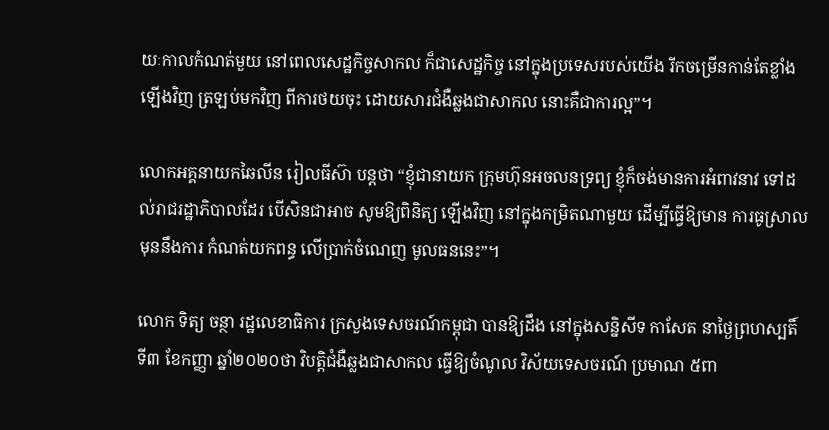យៈកាលកំណត់មួយ នៅពេលសេដ្ឋកិច្ចសាកល ក៏ជាសេដ្ឋកិច្ច នៅក្នុងប្រទេសរបស់យើង រីកចម្រើនកាន់តែខ្លាំងឡើងវិញ ត្រឡប់មកវិញ ពីការថយចុះ ដោយសារជំងឺឆ្លងជាសាកល នោះគឺជាការល្អ”។

លោកអគ្គនាយកឆៃលីន រៀលធីស៊ា បន្តថា “ខ្ញុំជានាយក ក្រុមហ៊ុនអចលនទ្រព្យ ខ្ញុំក៏ចង់មានការអំពាវនាវ ទៅដល់រាជរដ្ឋាភិបាលដែរ បើសិនជាអាច សូមឱ្យពិនិត្យ ឡើងវិញ នៅក្នុងកម្រិតណាមួយ ដើម្បីធ្វើឱ្យមាន ការធូស្រាល មុននឹងការ កំណត់យកពន្ធ លើប្រាក់ចំណេញ មូលធននេះ”។

លោក ទិត្យ ចន្ថា រដ្ឋលេខាធិការ ក្រសួងទេសចរណ៍កម្ពុជា បានឱ្យដឹង នៅក្នុងសន្និសីទ កាសែត នាថ្ងៃព្រហស្បតិ៍ ទី៣ ខែកញ្ញា ឆ្នាំ២០២០ថា វិបត្តិជំងឺឆ្លងជាសាកល ធ្វើឱ្យចំណូល វិស័យទេសចរណ៍ ប្រមាណ ៥ពា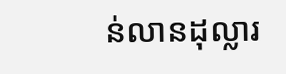ន់លានដុល្លារ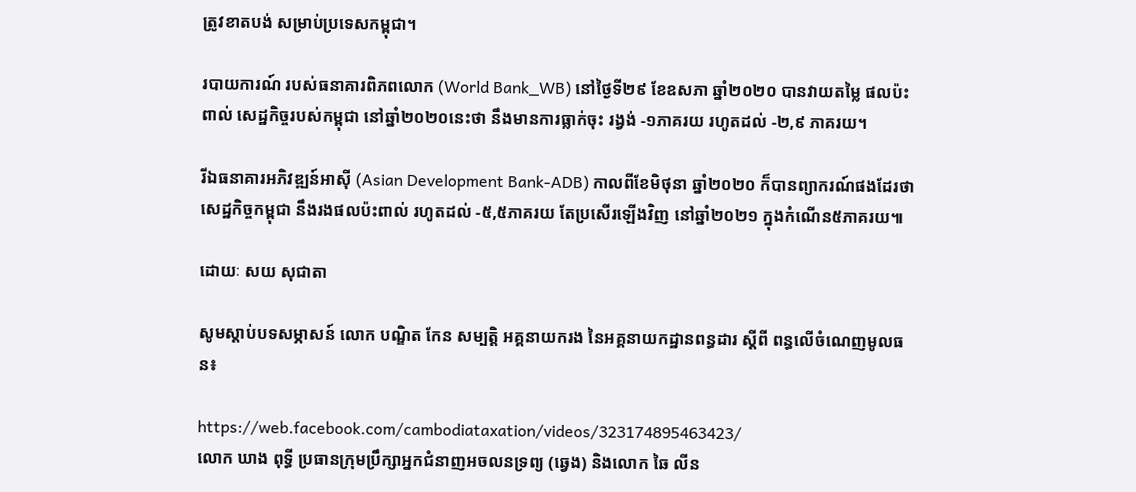ត្រូវខាតបង់ សម្រាប់ប្រទេសកម្ពុជា។

របាយការណ៍ របស់ធនាគារពិភពលោក (World Bank_WB) នៅថ្ងៃទី២៩ ខែឧសភា ឆ្នាំ២០២០ បានវាយតម្លៃ ផលប៉ះពាល់ សេដ្ឋកិច្ចរបស់កម្ពុជា នៅឆ្នាំ២០២០នេះថា នឹងមានការធ្លាក់ចុះ រង្វង់ -១ភាគរយ រហូតដល់ -២,៩ ភាគរយ។

រីឯធនាគារអភិវឌ្ឍន៍អាស៊ី (Asian Development Bank-ADB) កាលពីខែមិថុនា ឆ្នាំ២០២០ ក៏បានព្យាករណ៍ផងដែរថា សេដ្ឋកិច្ចកម្ពុជា នឹងរងផលប៉ះពាល់ រហូតដល់ -៥,៥ភាគរយ តែប្រសើរឡើងវិញ នៅឆ្នាំ២០២១ ក្នុងកំណើន៥ភាគរយ៕

ដោយៈ សយ សុជាតា

សូមស្តាប់បទសម្ភាសន៍ លោក បណ្ឌិត កែន សម្បត្តិ អគ្គនាយករង នៃអគ្គនាយកដ្ឋានពន្ធដារ ស្តីពី ពន្ធលើចំណេញមូលធន៖

https://web.facebook.com/cambodiataxation/videos/323174895463423/
លោក ឃាង ពុទ្ធី ប្រធានក្រុមប្រឹក្សាអ្នកជំនាញអចលនទ្រព្យ (ឆ្វេង) និងលោក ឆៃ លីន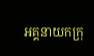អគ្គនាយកក្រុ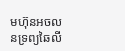មហ៊ុនអចលនទ្រព្យឆៃលី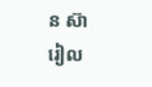ន ស៊ា រៀល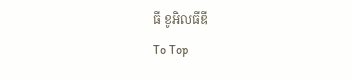ធី ខូអិលធីឌី
To Top